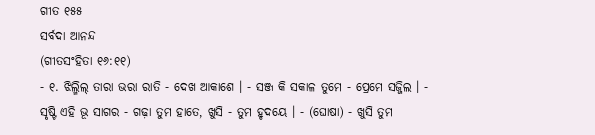ଗୀତ ୧୫୫
ସର୍ବଦା ଆନନ୍ଦ
(ଗୀତସଂହିତା ୧୬:୧୧)
- ୧. ଝିଲ୍ମିଲ୍ ତାରା ଭରା ରାତି - ଦେଖ ଆକାଶେ । - ସଞ୍ଜ କି ସକାଳ ତୁମେ - ପ୍ରେମେ ସଜ୍ଜିଲ । - ସୃଷ୍ଟି ଏହି ଭୂ ସାଗର - ଗଢ଼ା ତୁମ ହାତେ, ଖୁସି - ତୁମ ହୃଦୟେ । - (ଘୋଷା) - ଖୁସି ତୁମ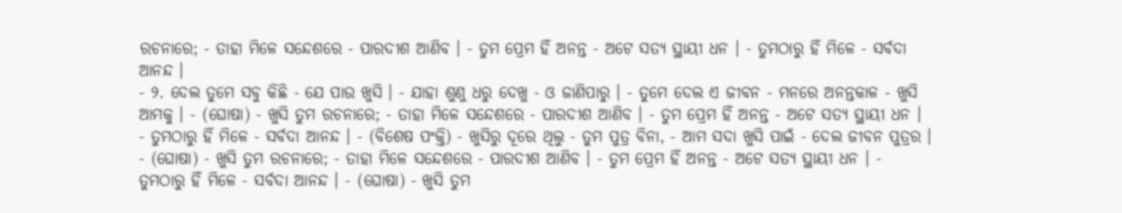ରଚନାରେ; - ତାହା ମିଳେ ସନ୍ଦେଶରେ - ପାରଦୀଶ ଆଣିବ । - ତୁମ ପ୍ରେମ ହିଁ ଅନନ୍ତ - ଅଟେ ସତ୍ୟ ସ୍ଥାୟୀ ଧନ । - ତୁମଠାରୁ ହିଁ ମିଳେ - ସର୍ବଦା ଆନନ୍ଦ ।
- ୨. ଦେଲ ତୁମେ ସବୁ କିଛି - ଯେ ପାଉ ଖୁସି । - ଯାହା ଶୁଣୁ ଧରୁ ଦେଖୁ - ଓ ଜାଣିପାରୁ । - ତୁମେ ଦେଲ ଏ ଜୀବନ - ମନରେ ଅନନ୍ତକାଳ - ଖୁସି ଆମକୁ । - (ଘୋଷା) - ଖୁସି ତୁମ ରଚନାରେ; - ତାହା ମିଳେ ସନ୍ଦେଶରେ - ପାରଦୀଶ ଆଣିବ । - ତୁମ ପ୍ରେମ ହିଁ ଅନନ୍ତ - ଅଟେ ସତ୍ୟ ସ୍ଥାୟୀ ଧନ । - ତୁମଠାରୁ ହିଁ ମିଳେ - ସର୍ବଦା ଆନନ୍ଦ । - (ବିଶେଷ ପଂକ୍ତି) - ଖୁସିରୁ ଦୂରେ ଥିଲୁ - ତୁମ ପୁତ୍ର ବିନା, - ଆମ ସଦା ଖୁସି ପାଇଁ - ଦେଲ ଜୀବନ ପୁତ୍ରର । - (ଘୋଷା) - ଖୁସି ତୁମ ରଚନାରେ; - ତାହା ମିଳେ ସନ୍ଦେଶରେ - ପାରଦୀଶ ଆଣିବ । - ତୁମ ପ୍ରେମ ହିଁ ଅନନ୍ତ - ଅଟେ ସତ୍ୟ ସ୍ଥାୟୀ ଧନ । - ତୁମଠାରୁ ହିଁ ମିଳେ - ସର୍ବଦା ଆନନ୍ଦ । - (ଘୋଷା) - ଖୁସି ତୁମ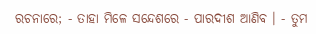ରଚନାରେ; - ତାହା ମିଳେ ସନ୍ଦେଶରେ - ପାରଦୀଶ ଆଣିବ । - ତୁମ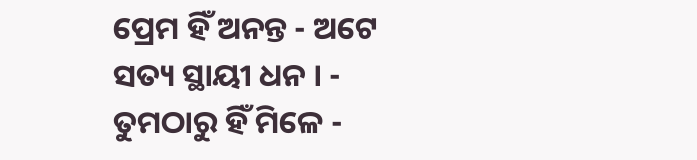ପ୍ରେମ ହିଁ ଅନନ୍ତ - ଅଟେ ସତ୍ୟ ସ୍ଥାୟୀ ଧନ । - ତୁମଠାରୁ ହିଁ ମିଳେ -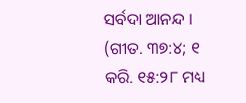ସର୍ବଦା ଆନନ୍ଦ ।
(ଗୀତ. ୩୭:୪; ୧ କରି. ୧୫:୨୮ ମଧ୍ୟ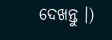ଦେଖନ୍ତୁ ।)